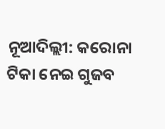ନୂଆଦିଲ୍ଲୀ: କରୋନା ଟିକା ନେଇ ଗୁଜବ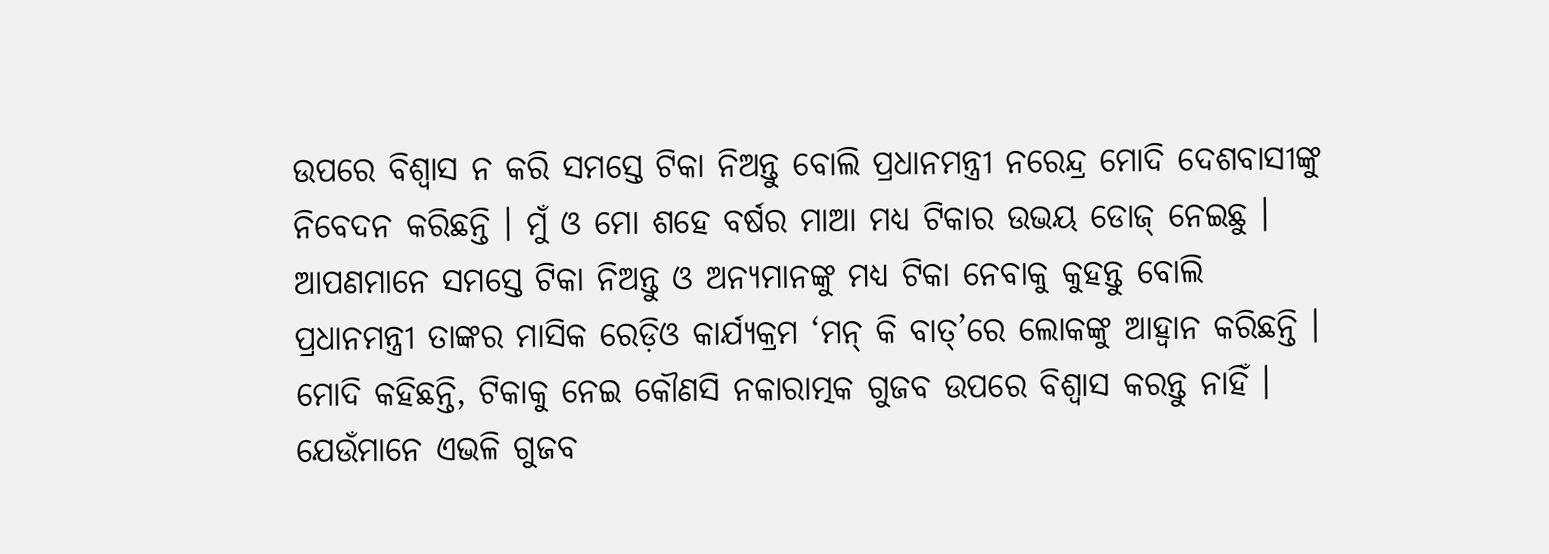ଉପରେ ବିଶ୍ୱାସ ନ କରି ସମସ୍ତେ ଟିକା ନିଅନ୍ତୁ ବୋଲି ପ୍ରଧାନମନ୍ତ୍ରୀ ନରେନ୍ଦ୍ର ମୋଦି ଦେଶବାସୀଙ୍କୁ ନିବେଦନ କରିଛନ୍ତି । ମୁଁ ଓ ମୋ ଶହେ ବର୍ଷର ମାଆ ମଧ୍ୟ ଟିକାର ଉଭୟ ଡୋଜ୍ ନେଇଛୁ । ଆପଣମାନେ ସମସ୍ତେ ଟିକା ନିଅନ୍ତୁ ଓ ଅନ୍ୟମାନଙ୍କୁ ମଧ୍ୟ ଟିକା ନେବାକୁ କୁହନ୍ତୁ ବୋଲି ପ୍ରଧାନମନ୍ତ୍ରୀ ତାଙ୍କର ମାସିକ ରେଡ଼ିଓ କାର୍ଯ୍ୟକ୍ରମ ‘ମନ୍ କି ବାତ୍’ରେ ଲୋକଙ୍କୁ ଆହ୍ୱାନ କରିଛନ୍ତି ।
ମୋଦି କହିଛନ୍ତି, ଟିକାକୁ ନେଇ କୌଣସି ନକାରାତ୍ମକ ଗୁଜବ ଉପରେ ବିଶ୍ୱାସ କରନ୍ତୁ ନାହିଁ । ଯେଉଁମାନେ ଏଭଳି ଗୁଜବ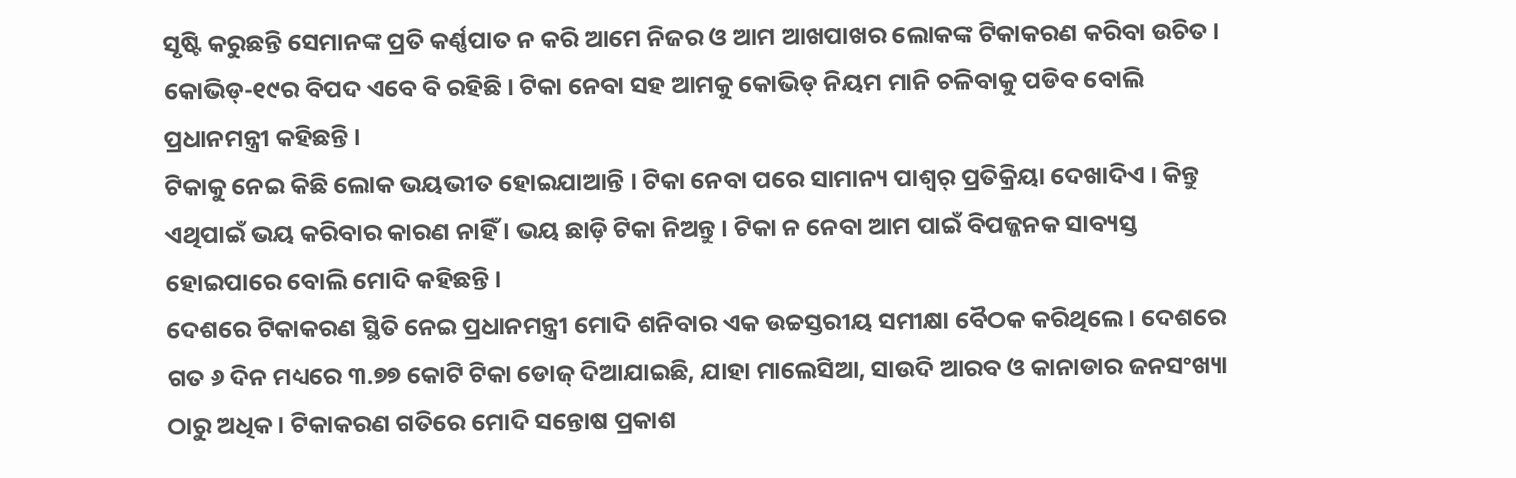ସୃଷ୍ଟି କରୁଛନ୍ତି ସେମାନଙ୍କ ପ୍ରତି କର୍ଣ୍ଣପାତ ନ କରି ଆମେ ନିଜର ଓ ଆମ ଆଖପାଖର ଲୋକଙ୍କ ଟିକାକରଣ କରିବା ଉଚିତ । କୋଭିଡ୍-୧୯ର ବିପଦ ଏବେ ବି ରହିଛି । ଟିକା ନେବା ସହ ଆମକୁ କୋଭିଡ୍ ନିୟମ ମାନି ଚଳିବାକୁ ପଡିବ ବୋଲି ପ୍ରଧାନମନ୍ତ୍ରୀ କହିଛନ୍ତି ।
ଟିକାକୁ ନେଇ କିଛି ଲୋକ ଭୟଭୀତ ହୋଇଯାଆନ୍ତି । ଟିକା ନେବା ପରେ ସାମାନ୍ୟ ପାଶ୍ୱର୍ ପ୍ରତିକ୍ରିୟା ଦେଖାଦିଏ । କିନ୍ତୁ ଏଥିପାଇଁ ଭୟ କରିବାର କାରଣ ନାହିଁ । ଭୟ ଛାଡ଼ି ଟିକା ନିଅନ୍ତୁ । ଟିକା ନ ନେବା ଆମ ପାଇଁ ବିପଜ୍ଜନକ ସାବ୍ୟସ୍ତ ହୋଇପାରେ ବୋଲି ମୋଦି କହିଛନ୍ତି ।
ଦେଶରେ ଟିକାକରଣ ସ୍ଥିତି ନେଇ ପ୍ରଧାନମନ୍ତ୍ରୀ ମୋଦି ଶନିବାର ଏକ ଉଚ୍ଚସ୍ତରୀୟ ସମୀକ୍ଷା ବୈଠକ କରିଥିଲେ । ଦେଶରେ ଗତ ୬ ଦିନ ମଧ୍ୟରେ ୩.୭୭ କୋଟି ଟିକା ଡୋଜ୍ ଦିଆଯାଇଛି, ଯାହା ମାଲେସିଆ, ସାଉଦି ଆରବ ଓ କାନାଡାର ଜନସଂଖ୍ୟା ଠାରୁ ଅଧିକ । ଟିକାକରଣ ଗତିରେ ମୋଦି ସନ୍ତୋଷ ପ୍ରକାଶ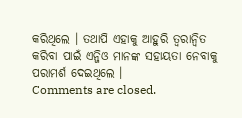କରିଥିଲେ । ତଥାପି ଏହାକୁ ଆହୁରି ତ୍ୱରାନ୍ୱିତ କରିବା ପାଇଁ ଏନ୍ଜିଓ ମାନଙ୍କ ସହାୟତା ନେବାକୁ ପରାମର୍ଶ ଦେଇଥିଲେ ।
Comments are closed.